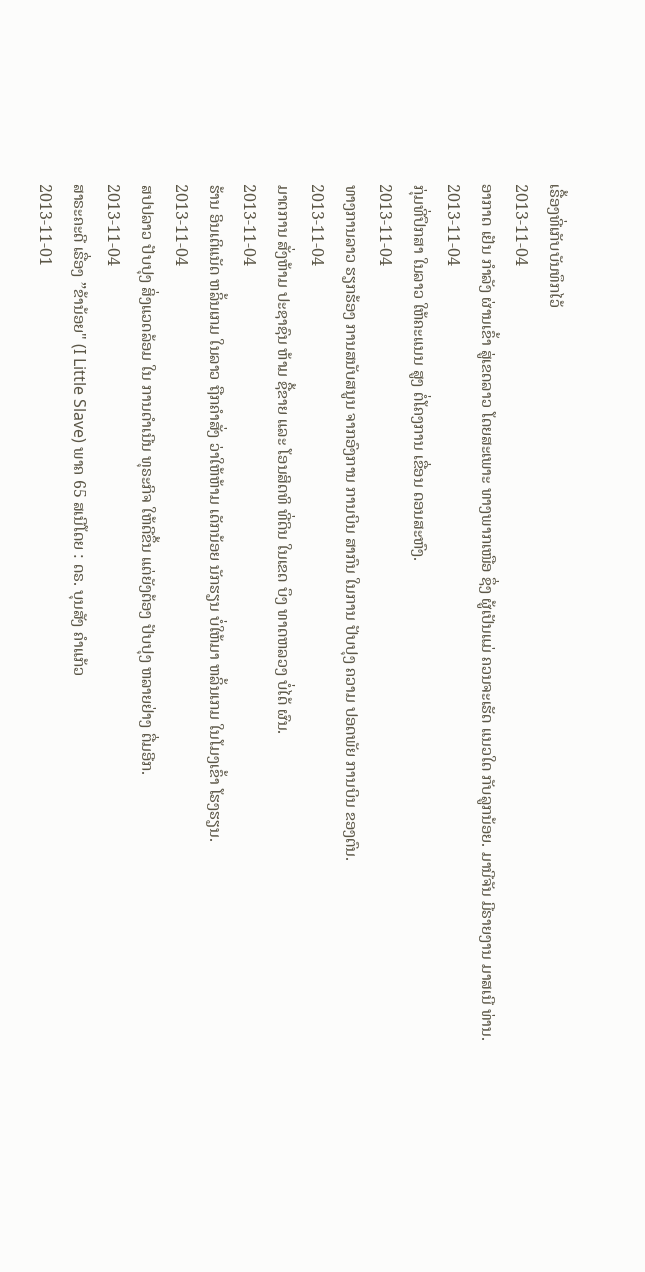ເຣື້ອງທີ່ເກັບບັນທຶກໄວ້
2013-11-04
ອາກາດ ເຢັນ ກໍາລັງ ຜ່ານເຂົ້າ ສູ່ເຂດລາວ ໂດຍສະເພາະ ທາງພາກເໜືອ ຊຶ່ງ ຜູ້ເປັນແມ່ ຄວນຈະເຮັດ ແນວໃດ ກັບລູກນ້ອຍ. ມານີຈັນ ມີຣາຍງານ ມາສເນີ ທ່ານ.
2013-11-04
ກຸ່ມທີ່ປຶກສາ ໃນລາວ ໃຫ້ຄະແນນ ສູງ ຕໍ່ໂຄງການ ເຂື່ອນ ດອນສະຫົງ.
2013-11-04
ທາງການລາວ ຮຽກຮ້ອງ ການສນັບສນູນ ຈາກອົງການ ການບິນ ສາກົນ ໃນການ ປັບປຸງ ຄວາມ ປອດພັຍ ການບິນ ຂອງຕົນ.
2013-11-04
ມາຕການ ສັ່ງຫ້າມ ປະຊາຊົນ ຫ້າມ ຊື້ຂາຍ ແລະ ໂອນສິດທິ ທີ່ດິນ ໃນເຂດ ບຶງ ທາດຫລວງ ບໍ່ໄດ້ ຜົນ.
2013-11-04
ຮ້ານ ອິນເຕິແນັດ ຫລິ້ນເກມ ໃນລາວ ຖືກຄໍາສັ່ງ ວ່າໃຫ້ຫ້າມ ເດັກນ້ອຍ ນັກຮຽນ ບໍ່ໃຫ້ມາ ຫລິ້ນເກມ ໃນໂມງເຂົ້າ ໂຮງຮຽນ.
2013-11-04
ສປປລາວ ປັບປຸງ ສິ່ງແວດລ້ອມ ໃນ ການດໍາເນີນ ທຸຣະກິຈ ໃຫ້ດີຂຶ້ນ ແຕ່ຍັງຕ້ອງ ປັບປຸງ ຫລາຍຢ່າງ ຕື່ມອີກ.
2013-11-04
ສາຣະຄະດີ ເຣື່ອງ ”ຂ້ານ້ອຍ" (I Little Slave) ພາຄ 65 ສເນີໂດຍ : ດຣ. ບຸນສັງ ຄຳແກ້ວ
2013-11-01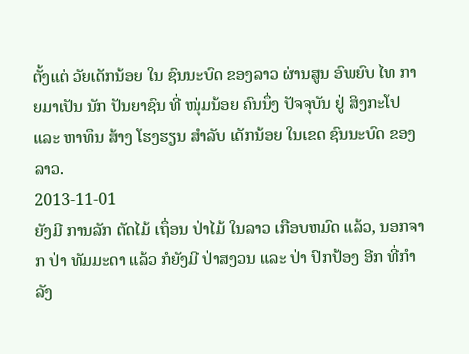ຕັ້ງແຕ່ ວັຍເດັກນ້ອຍ ໃນ ຊົນນະບົດ ຂອງລາວ ຜ່ານສູນ ອົພຍົບ ໄທ ກາຍມາເປັນ ນັກ ປັນຍາຊົນ ທີ່ ໜຸ່ມນ້ອຍ ຄົນນຶ່ງ ປັຈຈຸບັນ ຢູ່ ສິງກະໂປ ແລະ ຫາທຶນ ສ້າງ ໂຮງຮຽນ ສໍາລັບ ເດັກນ້ອຍ ໃນເຂດ ຊົນນະບົດ ຂອງລາວ.
2013-11-01
ຍັງມີ ການລັກ ຕັດໄມ້ ເຖຶ່ອນ ປ່າໄມ້ ໃນລາວ ເກືອບຫມົດ ແລ້ວ, ນອກຈາກ ປ່າ ທັມມະດາ ແລ້ວ ກໍຍັງມີ ປ່າສງວນ ແລະ ປ່າ ປົກປ້ອງ ອີກ ທີ່ກຳລັງ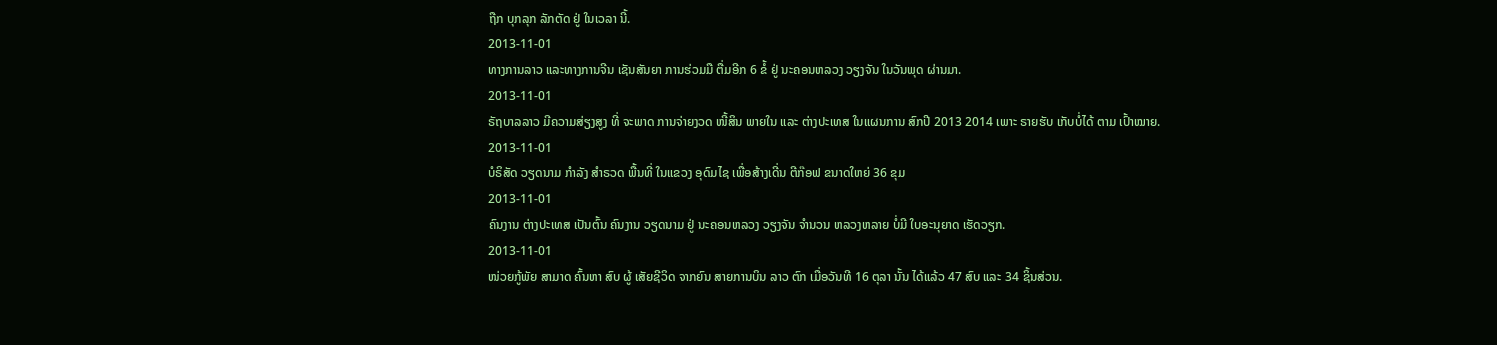ຖືກ ບຸກລຸກ ລັກຕັດ ຢູ່ ໃນເວລາ ນີ້.
2013-11-01
ທາງການລາວ ແລະທາງການຈີນ ເຊັນສັນຍາ ການຮ່ວມມື ຕື່ມອີກ 6 ຂໍ້ ຢູ່ ນະຄອນຫລວງ ວຽງຈັນ ໃນວັນພຸດ ຜ່ານມາ.
2013-11-01
ຣັຖບາລລາວ ມີຄວາມສ່ຽງສູງ ທີ່ ຈະພາດ ການຈ່າຍງວດ ໜີ້ສິນ ພາຍໃນ ແລະ ຕ່າງປະເທສ ໃນແຜນການ ສົກປີ 2013 2014 ເພາະ ຣາຍຮັບ ເກັບບໍ່ໄດ້ ຕາມ ເປົ້າໝາຍ.
2013-11-01
ບໍຣິສັດ ວຽດນາມ ກໍາລັງ ສໍາຣວດ ພື້ນທີ່ ໃນແຂວງ ອຸດົມໄຊ ເພື່ອສ້າງເດີ່ນ ຕີກ໊ອຟ ຂນາດໃຫຍ່ 36 ຂຸມ
2013-11-01
ຄົນງານ ຕ່າງປະເທສ ເປັນຕົ້ນ ຄົນງານ ວຽດນາມ ຢູ່ ນະຄອນຫລວງ ວຽງຈັນ ຈໍານວນ ຫລວງຫລາຍ ບໍ່ມີ ໃບອະນຸຍາດ ເຮັດວຽກ.
2013-11-01
ໜ່ວຍກູ້ພັຍ ສາມາດ ຄົ້ນຫາ ສົບ ຜູ້ ເສັຍຊີວິດ ຈາກຍົນ ສາຍການບິນ ລາວ ຕົກ ເມື່ອວັນທີ 16 ຕຸລາ ນັ້ນ ໄດ້ແລ້ວ 47 ສົບ ແລະ 34 ຊິ້ນສ່ວນ.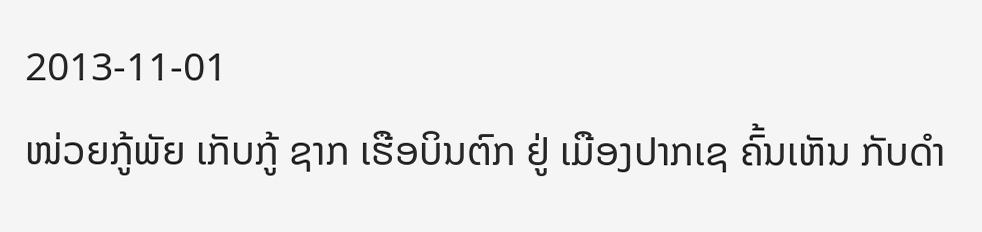2013-11-01
ໜ່ວຍກູ້ພັຍ ເກັບກູ້ ຊາກ ເຮືອບິນຕົກ ຢູ່ ເມືອງປາກເຊ ຄົ້ນເຫັນ ກັບດໍາ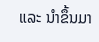ແລະ ນໍາຂຶ້ນມາ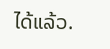ໄດ້ແລ້ວ.